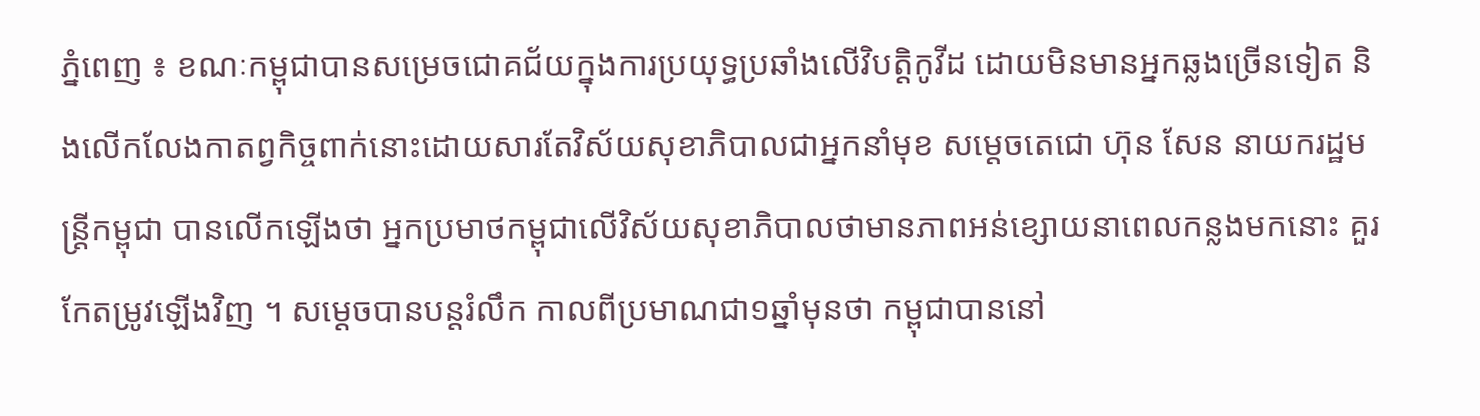ភ្នំពេញ ៖ ខណៈកម្ពុជាបានសម្រេចជោគជ័យក្នុងការប្រយុទ្ធប្រឆាំងលើវិបត្តិកូវីដ ដោយមិនមានអ្នកឆ្លងច្រើនទៀត និងលើកលែងកាតព្វកិច្ចពាក់នោះដោយសារតែវិស័យសុខាភិបាលជាអ្នកនាំមុខ សម្តេចតេជោ ហ៊ុន សែន នាយករដ្ឋមន្រ្តីកម្ពុជា បានលើកឡើងថា អ្នកប្រមាថកម្ពុជាលើវិស័យសុខាភិបាលថាមានភាពអន់ខ្សោយនាពេលកន្លងមកនោះ គួរកែតម្រូវឡើងវិញ ។ សម្តេចបានបន្តរំលឹក កាលពីប្រមាណជា១ឆ្នាំមុនថា កម្ពុជាបាននៅ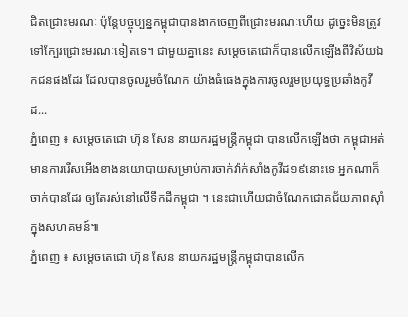ជិតជ្រោះមរណៈ ប៉ុន្តែបច្ចុប្បន្នកម្ពុជាបានងាកចេញពីជ្រោះមរណៈហើយ ដូច្នេះមិនត្រូវទៅក្បែរជ្រោះមរណៈទៀតទេ។ ជាមួយគ្នានេះ សម្តេចតេជោក៏បានលើកឡើងពីវិស័យឯកជនផងដែរ ដែលបានចូលរួមចំណែក យ៉ាងធំធេងក្នុងការចូលរួមប្រយុទ្ធប្រឆាំងកូវីដ...
ភ្នំពេញ ៖ សម្តេចតេជោ ហ៊ុន សែន នាយករដ្ឋមន្រ្តីកម្ពុជា បានលើកឡើងថា កម្ពុជាអត់មានការរើសអើងខាងនយោបាយសម្រាប់ការចាក់វ៉ាក់សាំងកូវីដ១៩នោះទេ អ្នកណាក៏ចាក់បានដែរ ឲ្យតែរស់នៅលើទឹកដីកម្ពុជា ។ នេះជាហើយជាចំណែកជោគជ័យភាពស៊ាំក្នុងសហគមន៍៕
ភ្នំពេញ ៖ សម្តេចតេជោ ហ៊ុន សែន នាយករដ្ឋមន្រ្តីកម្ពុជាបានលើក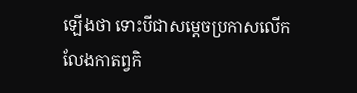ឡើងថា ទោះបីជាសម្តេចប្រកាសលើកលែងកាតព្វកិ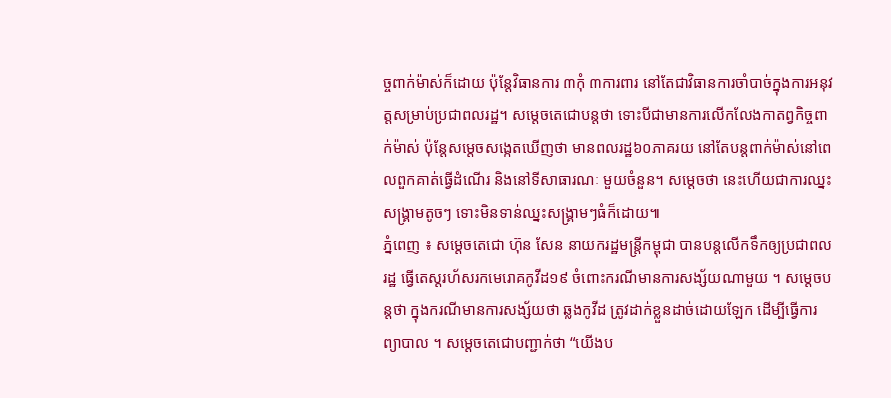ច្ចពាក់ម៉ាស់ក៏ដោយ ប៉ុន្តែវិធានការ ៣កុំ ៣ការពារ នៅតែជាវិធានការចាំបាច់ក្នុងការអនុវត្តសម្រាប់ប្រជាពលរដ្ឋ។ សម្តេចតេជោបន្តថា ទោះបីជាមានការលើកលែងកាតព្វកិច្ចពាក់ម៉ាស់ ប៉ុន្តែសម្តេចសង្កេតឃើញថា មានពលរដ្ឋ៦០ភាគរយ នៅតែបន្តពាក់ម៉ាស់នៅពេលពួកគាត់ធ្វើដំណើរ និងនៅទីសាធារណៈ មួយចំនួន។ សម្តេចថា នេះហើយជាការឈ្នះសង្គ្រាមតូចៗ ទោះមិនទាន់ឈ្នះសង្រ្គាមៗធំក៏ដោយ៕
ភ្នំពេញ ៖ សម្តេចតេជោ ហ៊ុន សែន នាយករដ្ឋមន្រ្តីកម្ពុជា បានបន្តលើកទឹកឲ្យប្រជាពលរដ្ឋ ធ្វើតេស្តរហ័សរកមេរោគកូវីដ១៩ ចំពោះករណីមានការសង្ស័យណាមួយ ។ សម្តេចបន្តថា ក្នុងករណីមានការសង្ស័យថា ឆ្លងកូវីដ ត្រូវដាក់ខ្លួនដាច់ដោយឡែក ដើម្បីធ្វើការព្យាបាល ។ សម្តេចតេជោបញ្ជាក់ថា “យើងប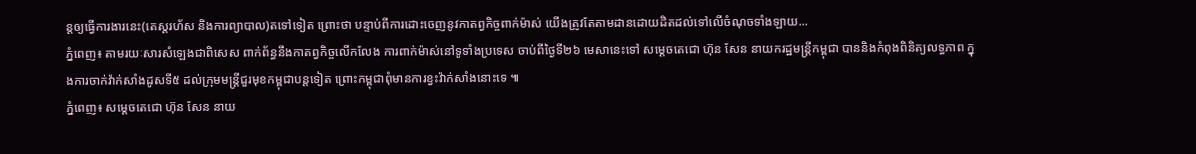ន្តឲ្យធ្វើការងារនេះ(តេស្តរហ័ស និងការព្យាបាល)តទៅទៀត ព្រោះថា បន្ទាប់ពីការដោះចេញនូវកាតព្វកិច្ចពាក់ម៉ាស់ យើងត្រូវតែតាមដានដោយដិតដល់ទៅលើចំណុចទាំងឡាយ...
ភ្នំពេញ៖ តាមរយៈសារសំឡេងជាពិសេស ពាក់ព័ន្ធនឹងកាតព្វកិច្ចលើកលែង ការពាក់ម៉ាស់នៅទូទាំងប្រទេស ចាប់ពីថ្ងៃទី២៦ មេសានេះទៅ សម្តេចតេជោ ហ៊ុន សែន នាយករដ្ឋមន្រ្តីកម្ពុជា បាននិងកំពុងពិនិត្យលទ្ធភាព ក្នុងការចាក់វ៉ាក់សាំងដូសទី៥ ដល់ក្រុមមន្រ្តីជួរមុខកម្ពុជាបន្តទៀត ព្រោះកម្ពុជាពុំមានការខ្វះវ៉ាក់សាំងនោះទេ ៕
ភ្នំពេញ៖ សម្តេចតេជោ ហ៊ុន សែន នាយ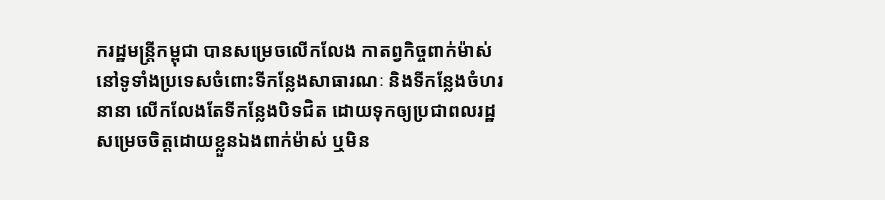ករដ្ឋមន្រ្តីកម្ពុជា បានសម្រេចលើកលែង កាតព្វកិច្ចពាក់ម៉ាស់ នៅទូទាំងប្រទេសចំពោះទីកន្លែងសាធារណៈ និងទីកន្លែងចំហរនានា លើកលែងតែទីកន្លែងបិទជិត ដោយទុកឲ្យប្រជាពលរដ្ឋសម្រេចចិត្តដោយខ្លួនឯងពាក់ម៉ាស់ ឬមិន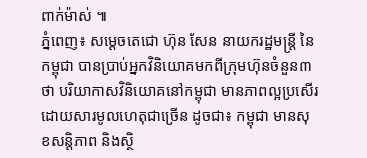ពាក់ម៉ាស់ ៕
ភ្នំពេញ៖ សម្ដេចតេជោ ហ៊ុន សែន នាយករដ្ឋមន្ដ្រី នៃកម្ពុជា បានប្រាប់អ្នកវិនិយោគមកពីក្រុមហ៊ុនចំនួន៣ ថា បរិយាកាសវិនិយោគនៅកម្ពុជា មានភាពល្អប្រសើរ ដោយសារមូលហេតុជាច្រើន ដូចជា៖ កម្ពុជា មានសុខសន្តិភាព និងស្ថិ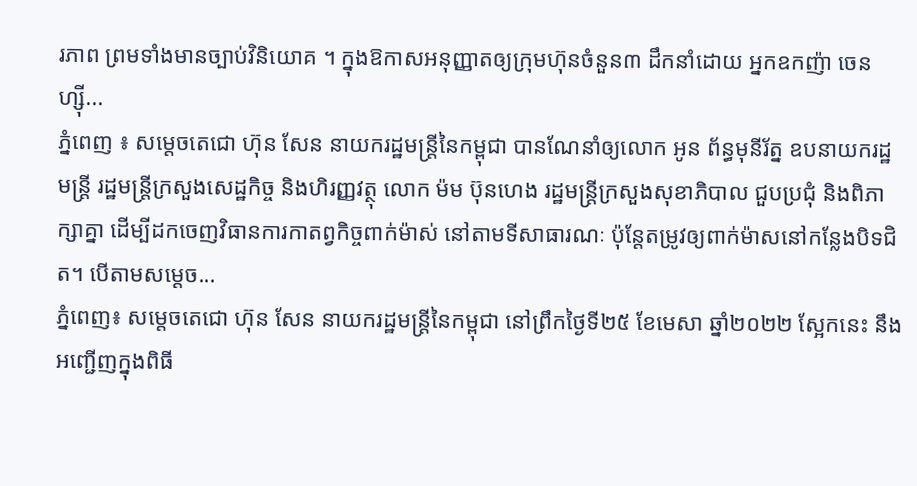រភាព ព្រមទាំងមានច្បាប់វិនិយោគ ។ ក្នុងឱកាសអនុញ្ញាតឲ្យក្រុមហ៊ុនចំនួន៣ ដឹកនាំដោយ អ្នកឧកញ៉ា ចេន ហ្ស៊ី...
ភ្នំពេញ ៖ សម្តេចតេជោ ហ៊ុន សែន នាយករដ្ឋមន្ត្រីនៃកម្ពុជា បានណែនាំឲ្យលោក អូន ព័ន្ធមុនីរ័ត្ន ឧបនាយករដ្ឋមន្ដ្រី រដ្ឋមន្រ្តីក្រសួងសេដ្ឋកិច្ច និងហិរញ្ញវត្ថុ លោក ម៉ម ប៊ុនហេង រដ្ឋមន្រ្តីក្រសួងសុខាភិបាល ជួបប្រជុំ និងពិភាក្សាគ្នា ដើម្បីដកចេញវិធានការកាតព្វកិច្ចពាក់ម៉ាស់ នៅតាមទីសាធារណៈ ប៉ុន្ដែតម្រូវឲ្យពាក់ម៉ាសនៅកន្លែងបិទជិត។ បើតាមសម្តេច...
ភ្នំពេញ៖ សម្តេចតេជោ ហ៊ុន សែន នាយករដ្ឋមន្ត្រីនៃកម្ពុជា នៅព្រឹកថ្ងៃទី២៥ ខែមេសា ឆ្នាំ២០២២ ស្អែកនេះ នឹងអញ្ជើញក្នុងពិធី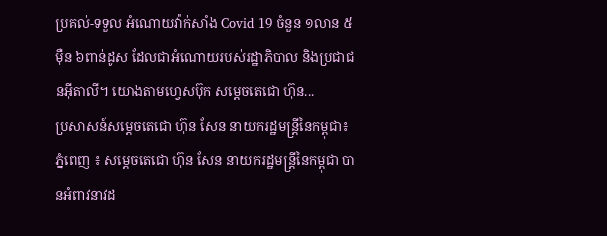ប្រគល់-ទទួល អំណោយវ៉ាក់សាំង Covid 19 ចំនួន ១លាន ៥ម៉ឺន ៦ពាន់ដូស ដែលជាអំណោយរបស់រដ្ឋាភិបាល និងប្រជាជនអ៊ីតាលី។ យោងតាមហ្វេសប៊ុក សម្ដេចតេជោ ហ៊ុន...
ប្រសាសន៍សម្ដេចតេជោ ហ៊ុន សែន នាយករដ្ឋមន្រ្តីនៃកម្ពុជា៖ ភ្នំពេញ ៖ សម្ដេចតេជោ ហ៊ុន សែន នាយករដ្ឋមន្ដ្រីនៃកម្ពុជា បានអំពាវនាវដ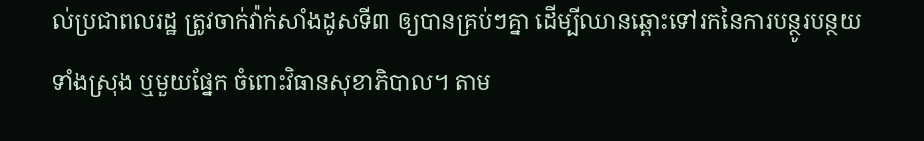ល់ប្រជាពលរដ្ឋ ត្រូវចាក់វ៉ាក់សាំងដូសទី៣ ឲ្យបានគ្រប់ៗគ្នា ដើម្បីឈានឆ្ពោះទៅរកនៃការបន្ថូរបន្ថយទាំងស្រុង ឬមួយផ្នែក ចំពោះវិធានសុខាភិបាល។ តាម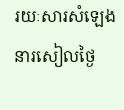រយៈសារសំឡេងនារសៀលថ្ងៃ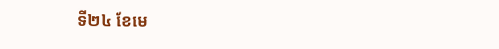ទី២៤ ខែមេ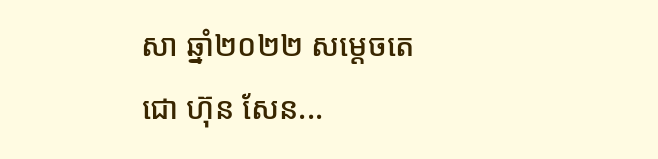សា ឆ្នាំ២០២២ សម្ដេចតេជោ ហ៊ុន សែន...